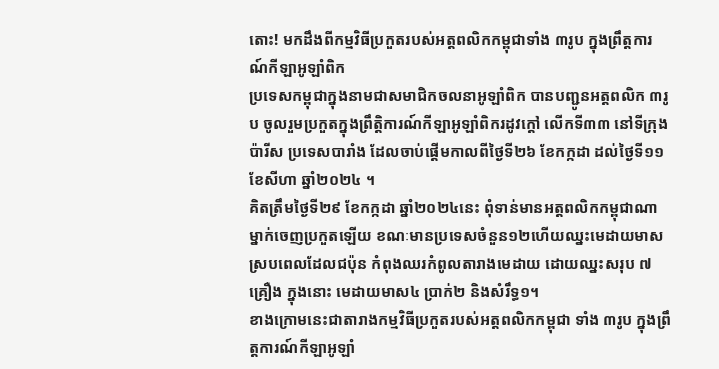តោះ! មកដឹងពីកម្មវិធីប្រកួតរបស់អត្តពលិកកម្ពុជាទាំង ៣រូប ក្នុងព្រឹត្តការណ៍កីឡាអូឡាំពិក
ប្រទេសកម្ពុជាក្នុងនាមជាសមាជិកចលនាអូឡាំពិក បានបញ្ជូនឣត្តពលិក ៣រូប ចូលរួមប្រកួតក្នុងព្រឹត្តិការណ៍កីឡាឣូឡាំពិករដូវក្តៅ លើកទី៣៣ នៅទីក្រុងប៉ារីស ប្រទេសបារាំង ដែលចាប់ផ្ដើមកាលពីថ្ងៃទី២៦ ខែកក្កដា ដល់ថ្ងៃទី១១ ខែសីហា ឆ្នាំ២០២៤ ។
គិតត្រឹមថ្ងៃទី២៩ ខែកក្កដា ឆ្នាំ២០២៤នេះ ពុំទាន់មានអត្តពលិកកម្ពុជាណាម្នាក់ចេញប្រកួតឡើយ ខណៈមានប្រទេសចំនួន១២ហើយឈ្នះមេដាយមាស ស្របពេលដែលជប៉ុន កំពុងឈរកំពូលតារាងមេដាយ ដោយឈ្នះសរុប ៧គ្រឿង ក្នុងនោះ មេដាយមាស៤ ប្រាក់២ និងសំរឹទ្ធ១។
ខាងក្រោមនេះជាតារាងកម្មវិធីប្រកួតរបស់អត្តពលិកកម្ពុជា ទាំង ៣រូប ក្នុងព្រឹត្តការណ៍កីឡាអូឡាំ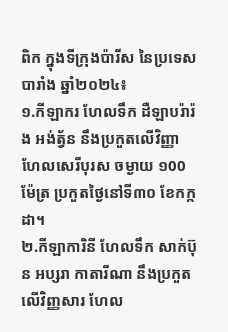ពិក ក្នុងទីក្រុងប៉ារីស នៃប្រទេសបារាំង ឆ្នាំ២០២៤៖
១.កីឡាករ ហែលទឹក ដឺឡាបរ៉ារ៉ង អង់ត្វ័ន នឹងប្រកួតលើវិញ្ញាហែលសេរីបុរស ចម្ងាយ ១00ម៉ែត្រ ប្រកួតថ្ងៃនៅទី៣០ ខែកក្កដា។
២.កីឡាការិនី ហែលទឹក សាក់ប៊ុន អប្សរា កាតារីណា នឹងប្រកួតលើវិញ្ញសារ ហែល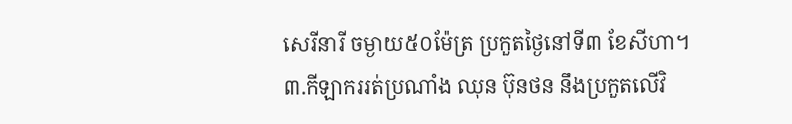សេរីនារី ចម្ងាយ៥០ម៉ែត្រ ប្រកួតថ្ងៃនៅទី៣ ខែសីហា។
៣.កីឡាកររត់ប្រណាំង ឈុន ប៊ុនថន នឹងប្រកួតលើវិ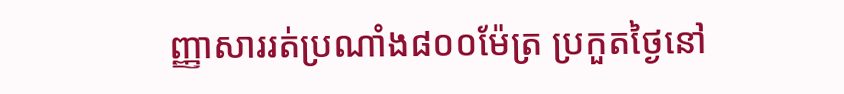ញ្ញាសាររត់ប្រណាំង៨០០ម៉ែត្រ ប្រកួតថ្ងៃនៅ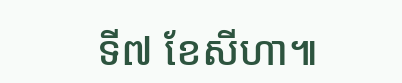ទី៧ ខែសីហា៕